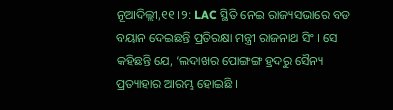ନୂଆଦିଲ୍ଲୀ,୧୧ ।୨: LAC ସ୍ଥିତି ନେଇ ରାଜ୍ୟସଭାରେ ବଡ ବୟାନ ଦେଇଛନ୍ତି ପ୍ରତିରକ୍ଷା ମନ୍ତ୍ରୀ ରାଜନାଥ ସିଂ । ସେ କହିଛନ୍ତି ଯେ, ‘ଲଦାଖର ପୋଙ୍ଗଙ୍ଗ ହ୍ରଦରୁ ସୈନ୍ୟ ପ୍ରତ୍ୟାହାର ଆରମ୍ଭ ହୋଇଛି ।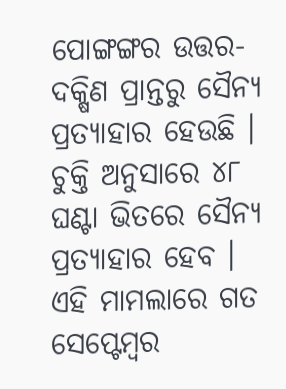ପୋଙ୍ଗଙ୍ଗର ଉତ୍ତର-ଦକ୍ଷିଣ ପ୍ରାନ୍ତରୁ ସୈନ୍ୟ ପ୍ରତ୍ୟାହାର ହେଉଛି । ଚୁକ୍ତି ଅନୁସାରେ ୪୮ ଘଣ୍ଟା ଭିତରେ ସୈନ୍ୟ ପ୍ରତ୍ୟାହାର ହେବ । ଏହି ମାମଲାରେ ଗତ ସେପ୍ଟେମ୍ବର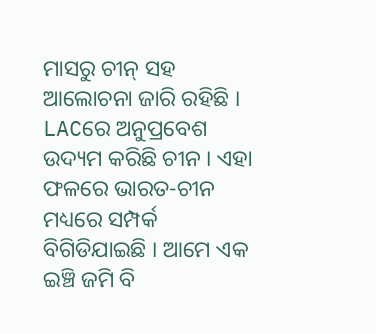ମାସରୁ ଚୀନ୍ ସହ ଆଲୋଚନା ଜାରି ରହିଛି । LACରେ ଅନୁପ୍ରବେଶ ଉଦ୍ୟମ କରିଛି ଚୀନ । ଏହା ଫଳରେ ଭାରତ-ଚୀନ ମଧ୍ୟରେ ସମ୍ପର୍କ ବିଗିଡିଯାଇଛି । ଆମେ ଏକ ଇଞ୍ଚି ଜମି ବି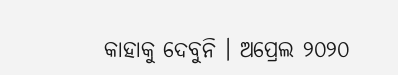କାହାକୁ ଦେବୁନି । ଅପ୍ରେଲ ୨୦୨୦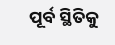ପୂର୍ବ ସ୍ଥିତିକୁ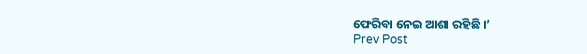ଫେରିବା ନେଇ ଆଶା ରହିଛି ।’
Prev Post